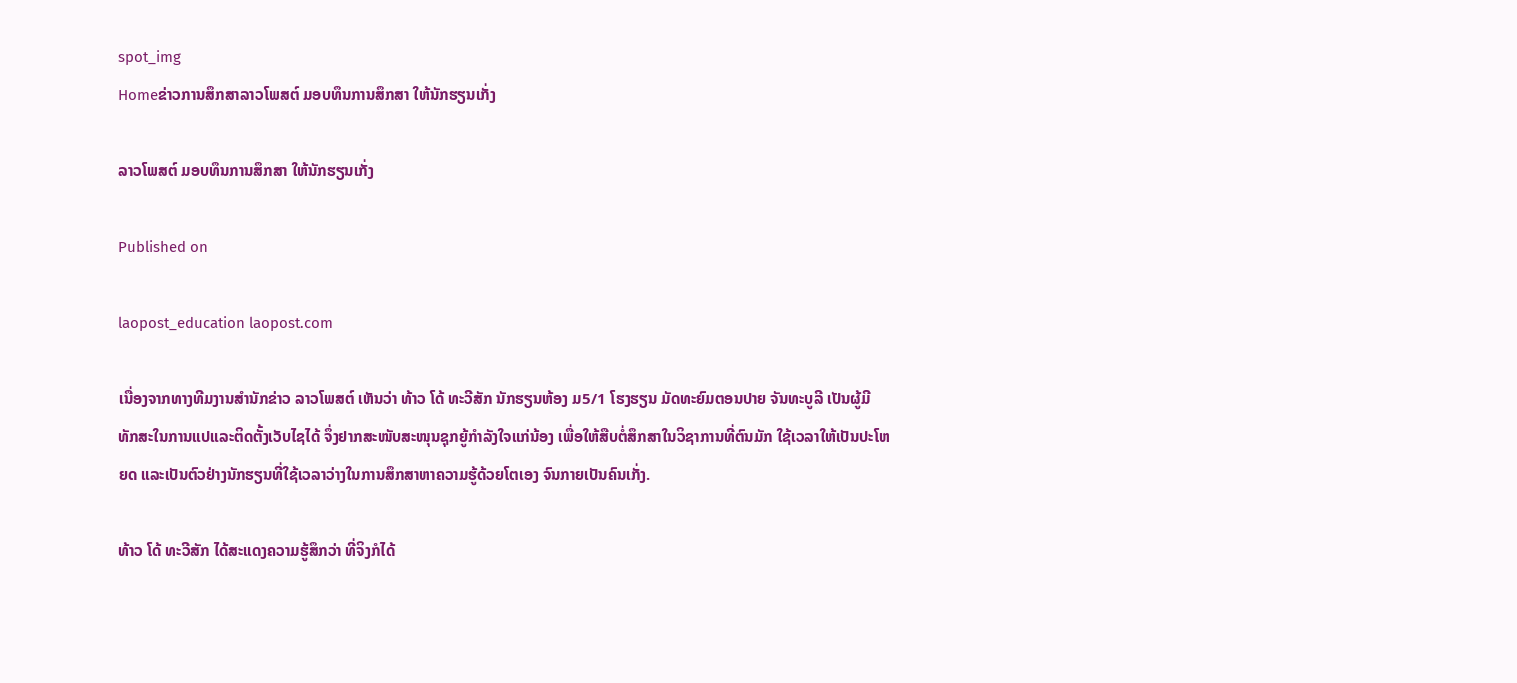spot_img
Homeຂ່າວການສຶກສາລາວໂພສຕ໌ ມອບທຶນການສຶກສາ ໃຫ້ນັກຮຽນເກັ່ງ

ລາວໂພສຕ໌ ມອບທຶນການສຶກສາ ໃຫ້ນັກຮຽນເກັ່ງ

Published on

laopost_education laopost.com

ເນື່ອງຈາກທາງທີມງານສຳນັກຂ່າວ ລາວໂພສຕ໌ ເຫັນວ່າ ທ້າວ ໂດ້ ທະວີສັກ ນັກຮຽນຫ້ອງ ມ5/1 ໂຮງຮຽນ ມັດທະຍົມຕອນປາຍ ຈັນທະບູລີ ເປັນຜູ້ມີທັກສະໃນການແປແລະຕິດຕັ້ງເວັບໄຊໄດ້ ຈຶ່ງຢາກສະໜັບສະໜຸນຊຸກຍູ້ກຳລັງໃຈແກ່ນ້ອງ ເພື່ອໃຫ້ສືບຕໍ່ສຶກສາໃນວິຊາການທີ່ຕົນມັກ ໃຊ້ເວລາໃຫ້ເປັນປະໂຫຍດ ແລະເປັນຕົວຢ່າງນັກຮຽນທີ່ໃຊ້ເວລາວ່າງໃນການສຶກສາຫາຄວາມຮູ້ດ້ວຍໂຕເອງ ຈົນກາຍເປັນຄົນເກັ່ງ.

ທ້າວ ໂດ້ ທະວີສັກ ໄດ້ສະແດງຄວາມຮູ້ສຶກວ່າ ທີ່ຈິງກໍໄດ້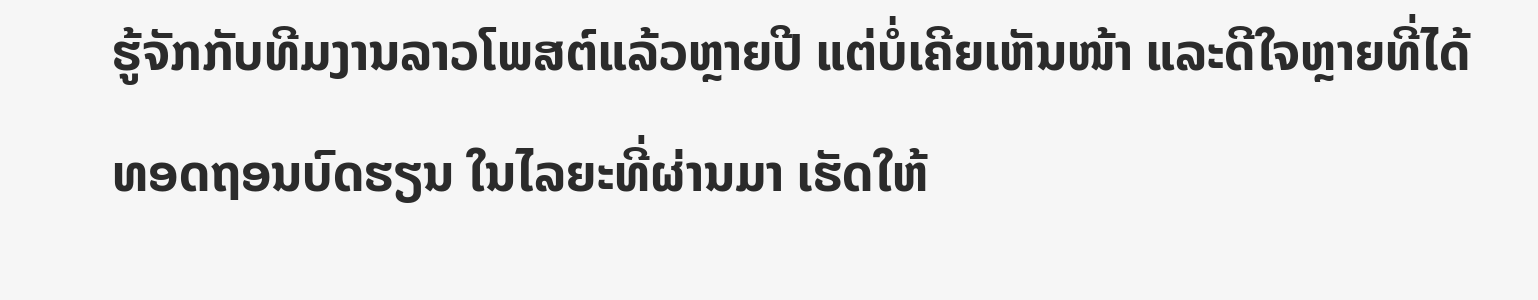ຮູ້ຈັກກັບທີມງານລາວໂພສຕ໌ແລ້ວຫຼາຍປີ ແຕ່ບໍ່ເຄີຍເຫັນໜ້າ ແລະດີໃຈຫຼາຍທີ່ໄດ້ທອດຖອນບົດຮຽນ ໃນໄລຍະທີ່ຜ່ານມາ ເຮັດໃຫ້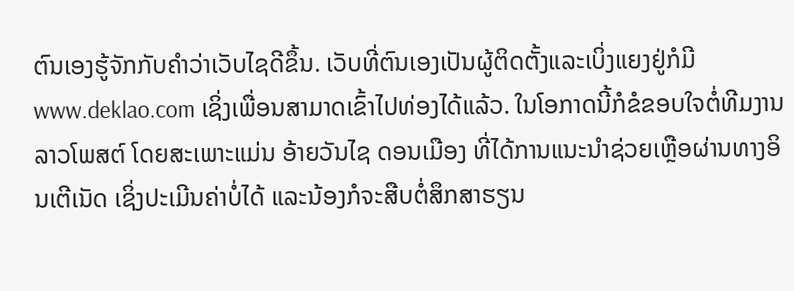ຕົນເອງຮູ້ຈັກກັບຄຳວ່າເວັບໄຊດີຂຶ້ນ. ເວັບທີ່ຕົນເອງເປັນຜູ້ຕິດຕັ້ງແລະເບິ່ງແຍງຢູ່ກໍມີ www.deklao.com ເຊິ່ງເພື່ອນສາມາດເຂົ້າໄປທ່ອງໄດ້ແລ້ວ. ໃນໂອກາດນີ້ກໍຂໍຂອບໃຈຕໍ່ທີມງານລາວໂພສຕ໌ ໂດຍສະເພາະແມ່ນ ອ້າຍວັນໄຊ ດອນເມືອງ ທີ່ໄດ້ການແນະນຳຊ່ວຍເຫຼືອຜ່ານທາງອິນເຕີເນັດ ເຊິ່ງປະເມີນຄ່າບໍ່ໄດ້ ແລະນ້ອງກໍຈະສືບຕໍ່ສຶກສາຮຽນ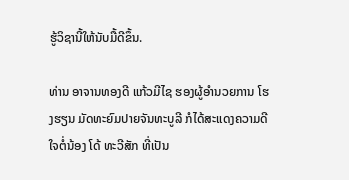ຮູ້ວິຊານີ້ໃຫ້ນັບມື້ດີຂຶ້ນ.

ທ່ານ ອາຈານທອງດີ ແກ້ວມີໄຊ ຮອງຜູ້ອຳນວຍການ ໂຮງຮຽນ ມັດທະຍົມປາຍຈັນທະບູລີ ກໍໄດ້ສະແດງຄວາມດີໃຈຕໍ່ນ້ອງ ໂດ້ ທະວີສັກ ທີ່ເປັນ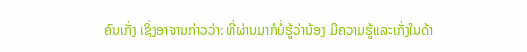ຄົນເກັ່ງ ເຊິ່ງອາຈານກ່າວວ່າ: ທີ່ຜ່ານມາກໍບໍ່ຮູ້ວ່ານ້ອງ ມີຄວາມຮູ້ແລະເກັ່ງໃນດ້າ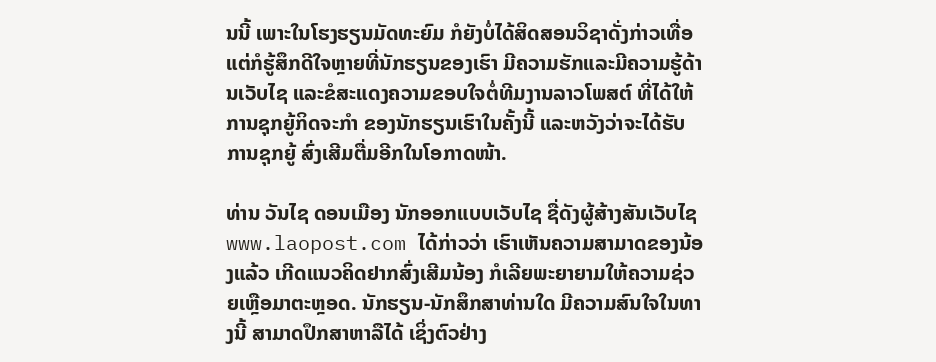ນນີ້ ເພາະໃນໂຮງຮຽນມັດທະຍົມ ກໍຍັງບໍ່ໄດ້ສິດສອນວິຊາດັ່ງກ່າວເທື່ອ ແຕ່ກໍຮູ້ສຶກດີໃຈຫຼາຍທີ່ນັກຮຽນຂອງເຮົາ ມີຄວາມຮັກແລະມີຄວາມຮູ້ດ້ານເວັບໄຊ ແລະຂໍສະແດງຄວາມຂອບໃຈຕໍ່ທີມງານລາວໂພສຕ໌ ທີ່ໄດ້ໃຫ້ການຊຸກຍູ້ກິດຈະກຳ ຂອງນັກຮຽນເຮົາໃນຄັ້ງນີ້ ແລະຫວັງວ່າຈະໄດ້ຮັບການຊຸກຍູ້ ສົ່ງເສີມຕື່ມອີກໃນໂອກາດໜ້າ.

ທ່ານ ວັນໄຊ ດອນເມືອງ ນັກອອກແບບເວັບໄຊ ຊື່ດັງຜູ້ສ້າງສັນເວັບໄຊ www.laopost.com ໄດ້ກ່າວວ່າ ເຮົາເຫັນຄວາມສາມາດຂອງນ້ອງແລ້ວ ເກີດແນວຄິດຢາກສົ່ງເສີມນ້ອງ ກໍເລີຍພະຍາຍາມໃຫ້ຄວາມຊ່ວຍເຫຼືອມາຕະຫຼອດ. ນັກຮຽນ-ນັກສຶກສາທ່ານໃດ ມີຄວາມສົນໃຈໃນທາງນີ້ ສາມາດປຶກສາຫາລືໄດ້ ເຊິ່ງຕົວຢ່າງ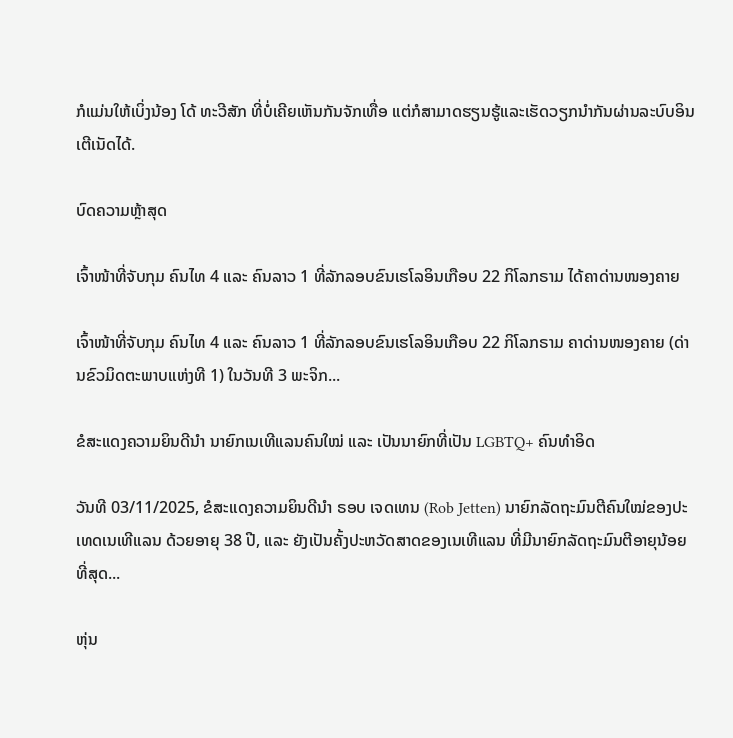ກໍແມ່ນໃຫ້ເບິ່ງນ້ອງ ໂດ້ ທະວີສັກ ທີ່ບໍ່ເຄີຍເຫັນກັນຈັກເທື່ອ ແຕ່ກໍສາມາດຮຽນຮູ້ແລະເຮັດວຽກນຳກັນຜ່ານລະບົບອິນເຕີເນັດໄດ້.

ບົດຄວາມຫຼ້າສຸດ

ເຈົ້າໜ້າທີ່ຈັບກຸມ ຄົນໄທ 4 ແລະ ຄົນລາວ 1 ທີ່ລັກລອບຂົນເຮໂລອິນເກືອບ 22 ກິໂລກຣາມ ໄດ້ຄາດ່ານໜອງຄາຍ

ເຈົ້າໜ້າທີ່ຈັບກຸມ ຄົນໄທ 4 ແລະ ຄົນລາວ 1 ທີ່ລັກລອບຂົນເຮໂລອິນເກືອບ 22 ກິໂລກຣາມ ຄາດ່ານໜອງຄາຍ (ດ່ານຂົວມິດຕະພາບແຫ່ງທີ 1) ໃນວັນທີ 3 ພະຈິກ...

ຂໍສະແດງຄວາມຍິນດີນຳ ນາຍົກເນເທີແລນຄົນໃໝ່ ແລະ ເປັນນາຍົກທີ່ເປັນ LGBTQ+ ຄົນທຳອິດ

ວັນທີ 03/11/2025, ຂໍສະແດງຄວາມຍິນດີນຳ ຣອບ ເຈດເທນ (Rob Jetten) ນາຍົກລັດຖະມົນຕີຄົນໃໝ່ຂອງປະເທດເນເທີແລນ ດ້ວຍອາຍຸ 38 ປີ, ແລະ ຍັງເປັນຄັ້ງປະຫວັດສາດຂອງເນເທີແລນ ທີ່ມີນາຍົກລັດຖະມົນຕີອາຍຸນ້ອຍທີ່ສຸດ...

ຫຸ່ນ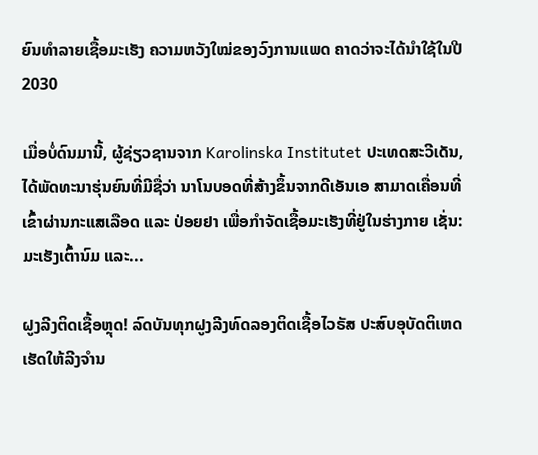ຍົນທຳລາຍເຊື້ອມະເຮັງ ຄວາມຫວັງໃໝ່ຂອງວົງການແພດ ຄາດວ່າຈະໄດ້ນໍາໃຊ້ໃນປີ 2030

ເມື່ອບໍ່ດົນມານີ້, ຜູ້ຊ່ຽວຊານຈາກ Karolinska Institutet ປະເທດສະວີເດັນ, ໄດ້ພັດທະນາຮຸ່ນຍົນທີ່ມີຊື່ວ່າ ນາໂນບອດທີ່ສ້າງຂຶ້ນຈາກດີເອັນເອ ສາມາດເຄື່ອນທີ່ເຂົ້າຜ່ານກະແສເລືອດ ແລະ ປ່ອຍຢາ ເພື່ອກຳຈັດເຊື້ອມະເຮັງທີ່ຢູ່ໃນຮ່າງກາຍ ເຊັ່ນ: ມະເຮັງເຕົ້ານົມ ແລະ...

ຝູງລີງຕິດເຊື້ອຫຼຸດ! ລົດບັນທຸກຝູງລີງທົດລອງຕິດເຊື້ອໄວຣັສ ປະສົບອຸບັດຕິເຫດ ເຮັດໃຫ້ລີງຈຳນ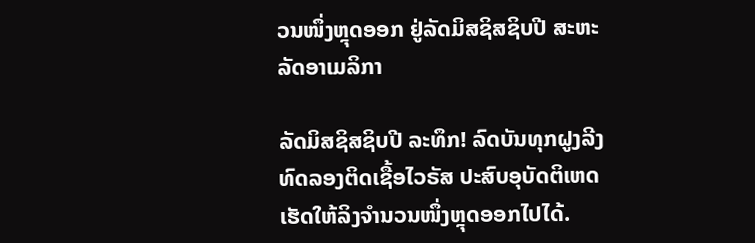ວນໜຶ່ງຫຼຸດອອກ ຢູ່ລັດມິສຊິສຊິບປີ ສະຫະລັດອາເມລິກາ

ລັດມິສຊິສຊິບປີ ລະທຶກ! ລົດບັນທຸກຝູງລີງທົດລອງຕິດເຊື້ອໄວຣັສ ປະສົບອຸບັດຕິເຫດ ເຮັດໃຫ້ລິງຈຳນວນໜຶ່ງຫຼຸດອອກໄປໄດ້.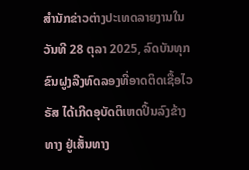ສຳນັກຂ່າວຕ່າງປະເທດລາຍງານໃນວັນທີ 28 ຕຸລາ 2025, ລົດບັນທຸກຂົນຝູງລີງທົດລອງທີ່ອາດຕິດເຊື້ອໄວຣັສ ໄດ້ເກີດອຸບັດຕິເຫດປິ້ນລົງຂ້າງທາງ ຢູ່ເສັ້ນທາງ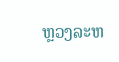ຫຼວງລະຫ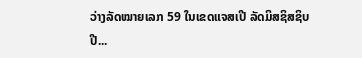ວ່າງລັດໝາຍເລກ 59 ໃນເຂດແຈສເປີ ລັດມິສຊິສຊິບປີ...